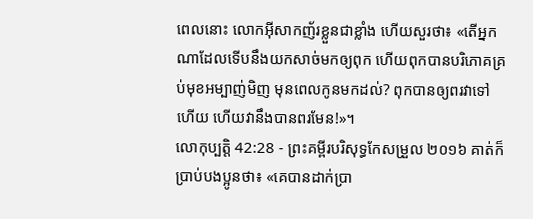ពេលនោះ លោកអ៊ីសាកញ័រខ្លួនជាខ្លាំង ហើយសួរថា៖ «តើអ្នកណាដែលទើបនឹងយកសាច់មកឲ្យពុក ហើយពុកបានបរិភោគគ្រប់មុខអម្បាញ់មិញ មុនពេលកូនមកដល់? ពុកបានឲ្យពរវាទៅហើយ ហើយវានឹងបានពរមែន!»។
លោកុប្បត្តិ 42:28 - ព្រះគម្ពីរបរិសុទ្ធកែសម្រួល ២០១៦ គាត់ក៏ប្រាប់បងប្អូនថា៖ «គេបានដាក់ប្រា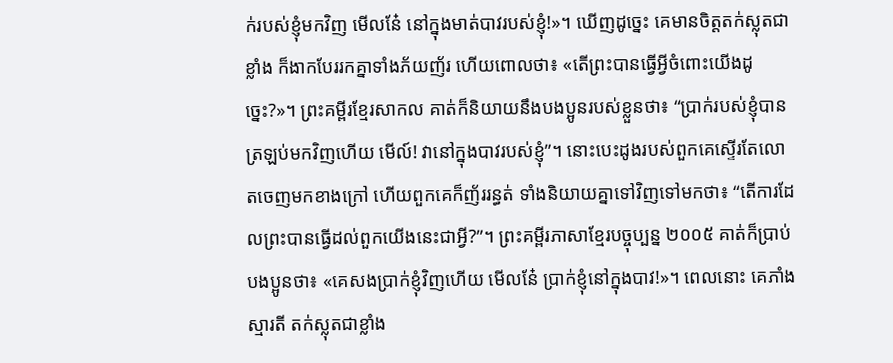ក់របស់ខ្ញុំមកវិញ មើលនែ៎ នៅក្នុងមាត់បាវរបស់ខ្ញុំ!»។ ឃើញដូច្នេះ គេមានចិត្តតក់ស្លុតជាខ្លាំង ក៏ងាកបែររកគ្នាទាំងភ័យញ័រ ហើយពោលថា៖ «តើព្រះបានធ្វើអ្វីចំពោះយើងដូច្នេះ?»។ ព្រះគម្ពីរខ្មែរសាកល គាត់ក៏និយាយនឹងបងប្អូនរបស់ខ្លួនថា៖ “ប្រាក់របស់ខ្ញុំបានត្រឡប់មកវិញហើយ មើល៍! វានៅក្នុងបាវរបស់ខ្ញុំ”។ នោះបេះដូងរបស់ពួកគេស្ទើរតែលោតចេញមកខាងក្រៅ ហើយពួកគេក៏ញ័ររន្ធត់ ទាំងនិយាយគ្នាទៅវិញទៅមកថា៖ “តើការដែលព្រះបានធ្វើដល់ពួកយើងនេះជាអ្វី?”។ ព្រះគម្ពីរភាសាខ្មែរបច្ចុប្បន្ន ២០០៥ គាត់ក៏ប្រាប់បងប្អូនថា៖ «គេសងប្រាក់ខ្ញុំវិញហើយ មើលនែ៎ ប្រាក់ខ្ញុំនៅក្នុងបាវ!»។ ពេលនោះ គេភាំងស្មារតី តក់ស្លុតជាខ្លាំង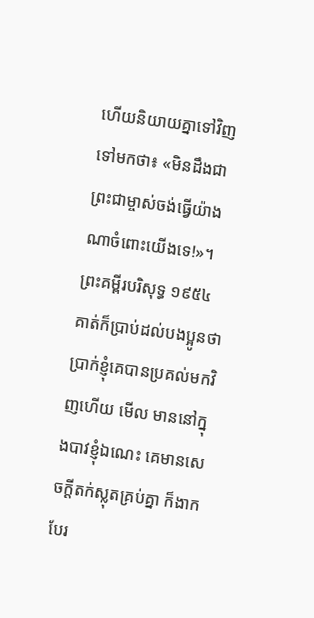ហើយនិយាយគ្នាទៅវិញទៅមកថា៖ «មិនដឹងជាព្រះជាម្ចាស់ចង់ធ្វើយ៉ាងណាចំពោះយើងទេ!»។ ព្រះគម្ពីរបរិសុទ្ធ ១៩៥៤ គាត់ក៏ប្រាប់ដល់បងប្អូនថា ប្រាក់ខ្ញុំគេបានប្រគល់មកវិញហើយ មើល មាននៅក្នុងបាវខ្ញុំឯណេះ គេមានសេចក្ដីតក់ស្លុតគ្រប់គ្នា ក៏ងាកបែរ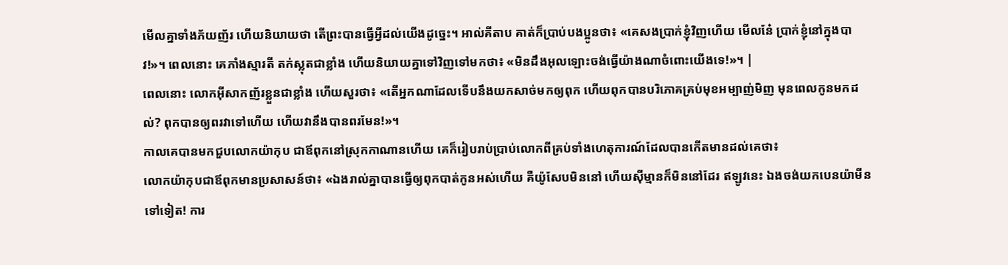មើលគ្នាទាំងភ័យញ័រ ហើយនិយាយថា តើព្រះបានធ្វើអ្វីដល់យើងដូច្នេះ។ អាល់គីតាប គាត់ក៏ប្រាប់បងប្អូនថា៖ «គេសងប្រាក់ខ្ញុំវិញហើយ មើលនែ៎ ប្រាក់ខ្ញុំនៅក្នុងបាវ!»។ ពេលនោះ គេភាំងស្មារតី តក់ស្លុតជាខ្លាំង ហើយនិយាយគ្នាទៅវិញទៅមកថា៖ «មិនដឹងអុលឡោះចង់ធ្វើយ៉ាងណាចំពោះយើងទេ!»។ |
ពេលនោះ លោកអ៊ីសាកញ័រខ្លួនជាខ្លាំង ហើយសួរថា៖ «តើអ្នកណាដែលទើបនឹងយកសាច់មកឲ្យពុក ហើយពុកបានបរិភោគគ្រប់មុខអម្បាញ់មិញ មុនពេលកូនមកដល់? ពុកបានឲ្យពរវាទៅហើយ ហើយវានឹងបានពរមែន!»។
កាលគេបានមកជួបលោកយ៉ាកុប ជាឪពុកនៅស្រុកកាណានហើយ គេក៏រៀបរាប់ប្រាប់លោកពីគ្រប់ទាំងហេតុការណ៍ដែលបានកើតមានដល់គេថា៖
លោកយ៉ាកុបជាឪពុកមានប្រសាសន៍ថា៖ «ឯងរាល់គ្នាបានធ្វើឲ្យពុកបាត់កូនអស់ហើយ គឺយ៉ូសែបមិននៅ ហើយស៊ីម្មានក៏មិននៅដែរ ឥឡូវនេះ ឯងចង់យកបេនយ៉ាមីនទៅទៀត! ការ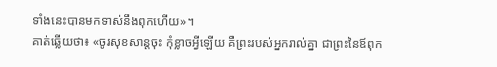ទាំងនេះបានមកទាស់នឹងពុកហើយ»។
គាត់ឆ្លើយថា៖ «ចូរសុខសាន្តចុះ កុំខ្លាចអ្វីឡើយ គឺព្រះរបស់អ្នករាល់គ្នា ជាព្រះនៃឪពុក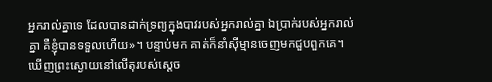អ្នករាល់គ្នាទេ ដែលបានដាក់ទ្រព្យក្នុងបាវរបស់អ្នករាល់គ្នា ឯប្រាក់របស់អ្នករាល់គ្នា គឺខ្ញុំបានទទួលហើយ»។ បន្ទាប់មក គាត់ក៏នាំស៊ីម្មានចេញមកជួបពួកគេ។
ឃើញព្រះស្ងោយនៅលើតុរបស់ស្ដេច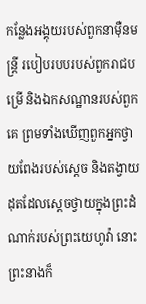កន្លែងអង្គុយរបស់ពួកនាម៉ឺនមន្ត្រី របៀបរបបរបស់ពួករាជបម្រើ និងឯកសណ្ឋានរបស់ពួកគេ ព្រមទាំងឃើញពួកអ្នកថ្វាយពែងរបស់ស្ដេច និងតង្វាយដុតដែលស្ដេចថ្វាយក្នុងព្រះដំណាក់របស់ព្រះយេហូវ៉ា នោះព្រះនាងក៏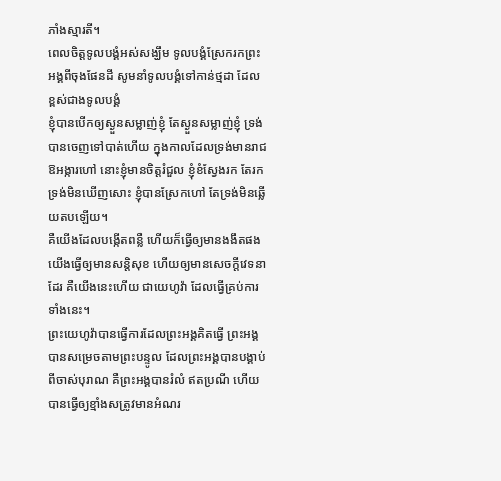ភាំងស្មារតី។
ពេលចិត្តទូលបង្គំអស់សង្ឃឹម ទូលបង្គំស្រែករកព្រះអង្គពីចុងផែនដី សូមនាំទូលបង្គំទៅកាន់ថ្មដា ដែលខ្ពស់ជាងទូលបង្គំ
ខ្ញុំបានបើកឲ្យស្ងួនសម្លាញ់ខ្ញុំ តែស្ងួនសម្លាញ់ខ្ញុំ ទ្រង់បានចេញទៅបាត់ហើយ ក្នុងកាលដែលទ្រង់មានរាជឱអង្ការហៅ នោះខ្ញុំមានចិត្តរំជួល ខ្ញុំខំស្វែងរក តែរកទ្រង់មិនឃើញសោះ ខ្ញុំបានស្រែកហៅ តែទ្រង់មិនឆ្លើយតបឡើយ។
គឺយើងដែលបង្កើតពន្លឺ ហើយក៏ធ្វើឲ្យមានងងឹតផង យើងធ្វើឲ្យមានសន្តិសុខ ហើយឲ្យមានសេចក្ដីវេទនាដែរ គឺយើងនេះហើយ ជាយេហូវ៉ា ដែលធ្វើគ្រប់ការទាំងនេះ។
ព្រះយេហូវ៉ាបានធ្វើការដែលព្រះអង្គគិតធ្វើ ព្រះអង្គបានសម្រេចតាមព្រះបន្ទូល ដែលព្រះអង្គបានបង្គាប់ពីចាស់បុរាណ គឺព្រះអង្គបានរំលំ ឥតប្រណី ហើយបានធ្វើឲ្យខ្មាំងសត្រូវមានអំណរ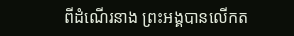ពីដំណើរនាង ព្រះអង្គបានលើកត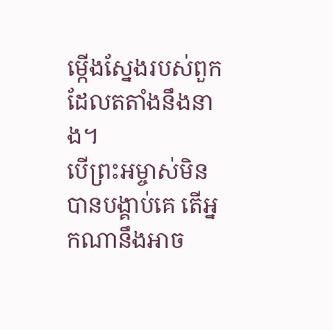ម្កើងស្នែងរបស់ពួក ដែលតតាំងនឹងនាង។
បើព្រះអម្ចាស់មិនបានបង្គាប់គេ តើអ្នកណានឹងអាច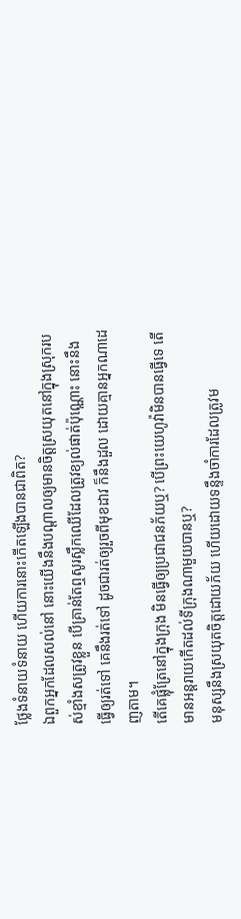ថ្លែងទំនាយទំនាយ ហើយការនោះកើតឡើងបានជាពិត?
ឯពួកអ្នកដែលសល់នៅ នោះយើងនឹងបណ្ដាលឲ្យមានចិត្តស្រយុតនៅក្នុងស្រុករបស់ខ្មាំងសត្រូវខ្លួន បើគ្រាន់តែឮសូរស្លឹកឈើដែលត្រូវខ្យល់ផាត់ប៉ុណ្ណោះ នោះនឹងធ្វើឲ្យរត់ទៅ គេនឹងរត់ទៅ ដូចជារត់ឲ្យរួចពីមុខដាវ ក៏នឹងដួល ដោយគ្មានអ្នកណាដេញតាម។
តើគេផ្លុំត្រែនៅក្នុងក្រុង មិនធ្វើឲ្យប្រជាជនភ័យឬ? បើព្រះយេហូវ៉ាមិនបានធ្វើទេ តើមានអន្តរាយកើតដល់ទីក្រុងណាមួយបានឬ?
មនុស្សនឹងស្រយុតចិត្តដោយភ័យ ហើយដោយទន្ទឹងចាំការដែលត្រូវម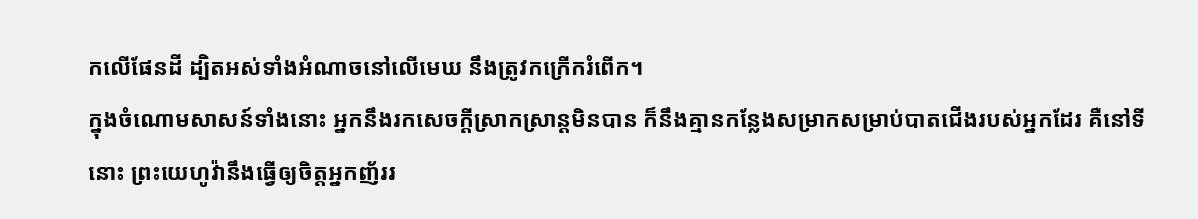កលើផែនដី ដ្បិតអស់ទាំងអំណាចនៅលើមេឃ នឹងត្រូវកក្រើករំពើក។
ក្នុងចំណោមសាសន៍ទាំងនោះ អ្នកនឹងរកសេចក្ដីស្រាកស្រាន្តមិនបាន ក៏នឹងគ្មានកន្លែងសម្រាកសម្រាប់បាតជើងរបស់អ្នកដែរ គឺនៅទីនោះ ព្រះយេហូវ៉ានឹងធ្វើឲ្យចិត្តអ្នកញ័ររ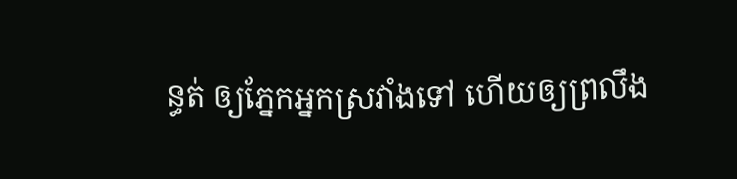ន្ធត់ ឲ្យភ្នែកអ្នកស្រវាំងទៅ ហើយឲ្យព្រលឹង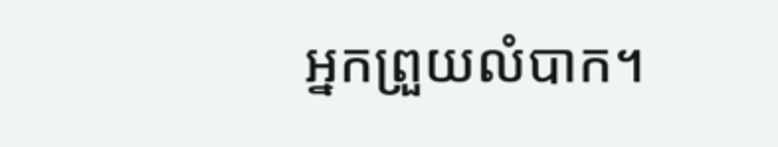អ្នកព្រួយលំបាក។